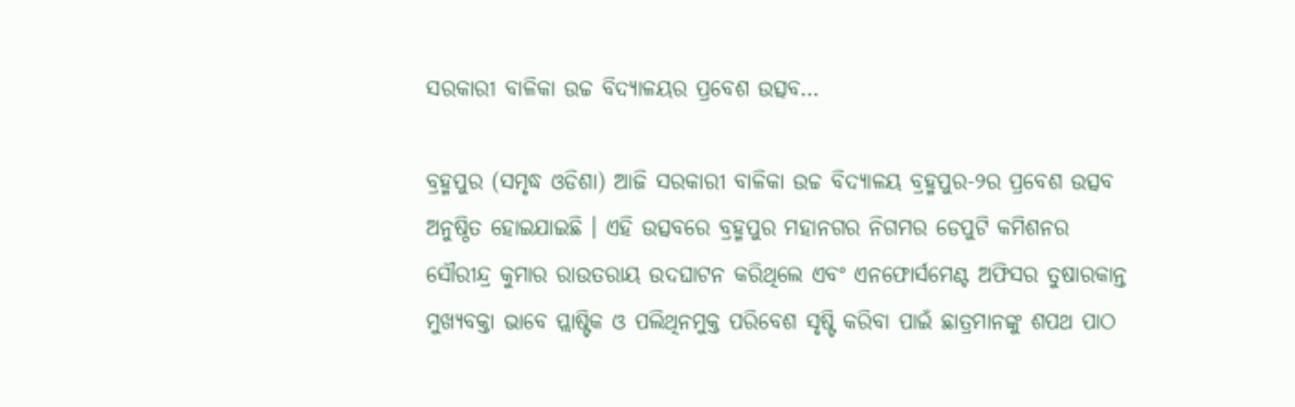ସରକାରୀ ବାଳିକା ଉଚ୍ଚ ବିଦ୍ୟାଳୟର ପ୍ରବେଶ ଉତ୍ସବ…

ବ୍ରହ୍ମପୁର (ସମୃଦ୍ଧ ଓଡିଶା) ଆଜି ସରକାରୀ ବାଳିକା ଉଚ୍ଚ ବିଦ୍ୟାଳୟ ବ୍ରହ୍ମପୁର-୨ର ପ୍ରବେଶ ଉତ୍ସବ ଅନୁଷ୍ଠିତ ହୋଇଯାଇଛି । ଏହି ଉତ୍ସବରେ ବ୍ରହ୍ମପୁର ମହାନଗର ନିଗମର ଡେପୁଟି କମିଶନର ସୌରୀନ୍ଦ୍ର କୁମାର ରାଉତରାୟ ଉଦଘାଟନ କରିଥିଲେ ଏବଂ ଏନଫୋର୍ସମେଣ୍ଟ ଅଫିସର ତୁଷାରକାନ୍ତ ମୁଖ୍ୟବକ୍ତା ଭାବେ ପ୍ଲାଷ୍ଟିକ ଓ ପଲିଥିନମୁକ୍ତ ପରିବେଶ ସୃଷ୍ଟି କରିବା ପାଇଁ ଛାତ୍ରମାନଙ୍କୁ ଶପଥ ପାଠ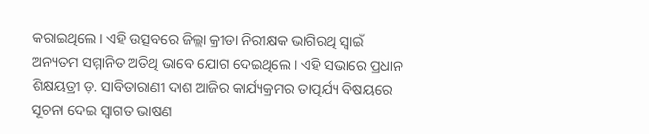କରାଇଥିଲେ । ଏହି ଉତ୍ସବରେ ଜିଲ୍ଲା କ୍ରୀଡା ନିରୀକ୍ଷକ ଭାଗିରଥି ସ୍ୱାଇଁ ଅନ୍ୟତମ ସମ୍ମାନିତ ଅତିଥି ଭାବେ ଯୋଗ ଦେଇଥିଲେ । ଏହି ସଭାରେ ପ୍ରଧାନ ଶିକ୍ଷୟତ୍ରୀ ଡ଼. ସାବିତାରାଣୀ ଦାଶ ଆଜିର କାର୍ଯ୍ୟକ୍ରମର ତାତ୍ପର୍ଯ୍ୟ ବିଷୟରେ ସୂଚନା ଦେଇ ସ୍ୱାଗତ ଭାଷଣ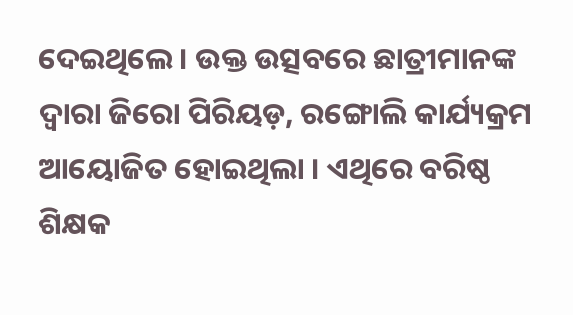ଦେଇଥିଲେ । ଉକ୍ତ ଉତ୍ସବରେ ଛାତ୍ରୀମାନଙ୍କ ଦ୍ୱାରା ଜିରୋ ପିରିୟଡ଼, ରଙ୍ଗୋଲି କାର୍ଯ୍ୟକ୍ରମ ଆୟୋଜିତ ହୋଇଥିଲା । ଏଥିରେ ବରିଷ୍ଠ ଶିକ୍ଷକ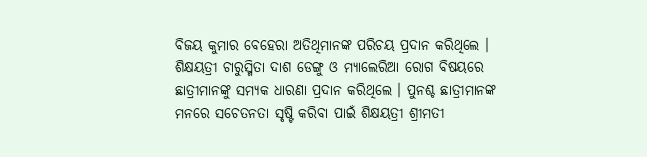ବିଜୟ କୁମାର ବେହେରା ଅତିଥିମାନଙ୍କ ପରିଚୟ ପ୍ରଦାନ କରିଥିଲେ । ଶିକ୍ଷୟତ୍ରୀ ଚାରୁସ୍ମିତା ଦାଶ ଡେଙ୍ଗୁ ଓ ମ୍ୟାଲେରିଆ ରୋଗ ବିଷୟରେ ଛାତ୍ରୀମାନଙ୍କୁ ସମ୍ୟକ ଧାରଣା ପ୍ରଦାନ କରିଥିଲେ । ପୁନଶ୍ଚ ଛାତ୍ରୀମାନଙ୍କ ମନରେ ସଚେତନତା ସୃଷ୍ଟି କରିବା ପାଇଁ ଶିକ୍ଷୟତ୍ରୀ ଶ୍ରୀମତୀ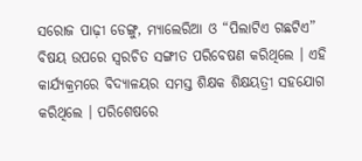ସରୋଜ ପାଢ଼ୀ ଡେଙ୍ଗୁ, ମ୍ୟାଲେରିଆ ଓ “ପିଲାଟିଏ ଗଛଟିଏ” ବିଷୟ ଉପରେ ସ୍ୱରଚିତ ସଙ୍ଗୀତ ପରିବେଷଣ କରିଥିଲେ । ଏହି କାର୍ଯ୍ୟକ୍ରମରେ ବିଦ୍ୟାଳୟର ସମସ୍ତ ଶିକ୍ଷକ ଶିକ୍ଷୟତ୍ରୀ ସହଯୋଗ କରିଥିଲେ । ପରିଶେଷରେ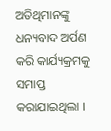ଅତିଥିମାନଙ୍କୁ ଧନ୍ୟବାଦ ଅର୍ପଣ କରି କାର୍ଯ୍ୟକ୍ରମକୁ ସମାପ୍ତ କରାଯାଇଥିଲା ।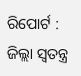ରିପୋର୍ଟ : ଜିଲ୍ଲା ସ୍ୱତନ୍ତ୍ର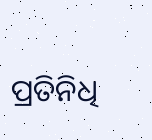ପ୍ରତିନିଧି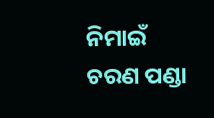ନିମାଇଁ ଚରଣ ପଣ୍ଡା